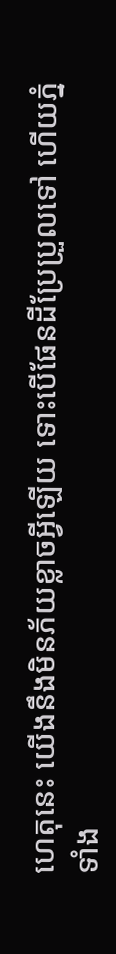ហេតុនេះ យើងនឹងមិនភ័យខ្លាចអ្វីឡើយ ទោះបើផែនដីប្រែប្រួលទៅ ហើយភ្នំទាំង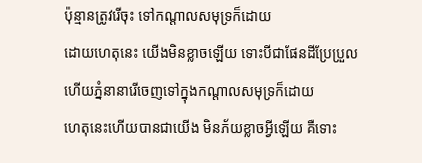ប៉ុន្មានត្រូវរើចុះ ទៅកណ្ដាលសមុទ្រក៏ដោយ
ដោយហេតុនេះ យើងមិនខ្លាចឡើយ ទោះបីជាផែនដីប្រែប្រួល ហើយភ្នំនានារើចេញទៅក្នុងកណ្ដាលសមុទ្រក៏ដោយ
ហេតុនេះហើយបានជាយើង មិនភ័យខ្លាចអ្វីឡើយ គឺទោះ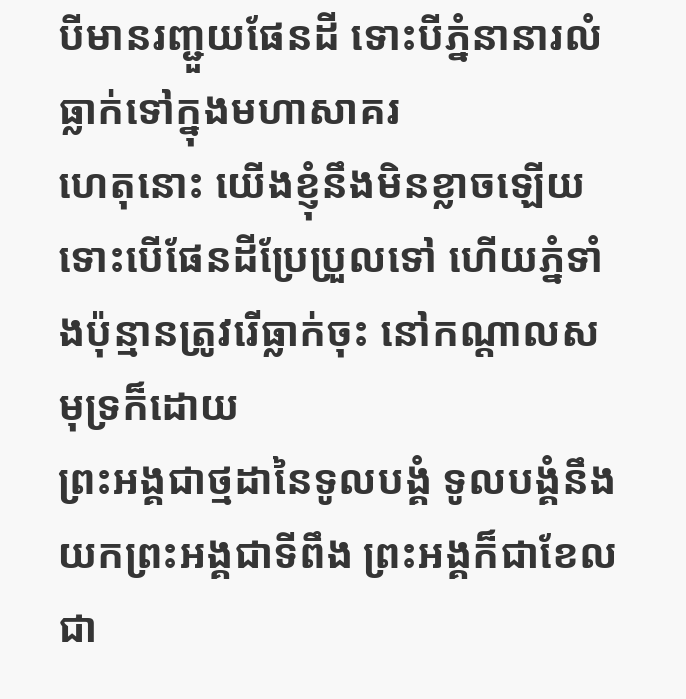បីមានរញ្ជួយផែនដី ទោះបីភ្នំនានារលំធ្លាក់ទៅក្នុងមហាសាគរ
ហេតុនោះ យើងខ្ញុំនឹងមិនខ្លាចឡើយ ទោះបើផែនដីប្រែប្រួលទៅ ហើយភ្នំទាំងប៉ុន្មានត្រូវរើធ្លាក់ចុះ នៅកណ្តាលសមុទ្រក៏ដោយ
ព្រះអង្គជាថ្មដានៃទូលបង្គំ ទូលបង្គំនឹងយកព្រះអង្គជាទីពឹង ព្រះអង្គក៏ជាខែល ជា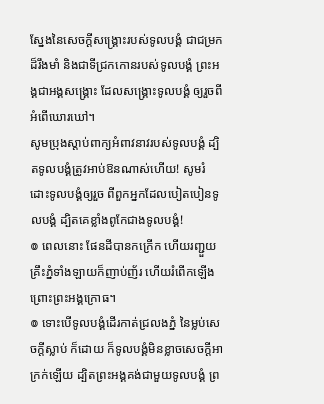ស្នែងនៃសេចក្ដីសង្គ្រោះរបស់ទូលបង្គំ ជាជម្រកដ៏រឹងមាំ និងជាទីជ្រកកោនរបស់ទូលបង្គំ ព្រះអង្គជាអង្គសង្គ្រោះ ដែលសង្គ្រោះទូលបង្គំ ឲ្យរួចពីអំពើឃោរឃៅ។
សូមប្រុងស្តាប់ពាក្យអំពាវនាវរបស់ទូលបង្គំ ដ្បិតទូលបង្គំត្រូវអាប់ឱនណាស់ហើយ! សូមរំដោះទូលបង្គំឲ្យរួច ពីពួកអ្នកដែលបៀតបៀនទូលបង្គំ ដ្បិតគេខ្លាំងពូកែជាងទូលបង្គំ!
៙ ពេលនោះ ផែនដីបានកក្រើក ហើយរញ្ជួយ គ្រឹះភ្នំទាំងឡាយក៏ញាប់ញ័រ ហើយរំពើកឡើង ព្រោះព្រះអង្គក្រោធ។
៙ ទោះបើទូលបង្គំដើរកាត់ជ្រលងភ្នំ នៃម្លប់សេចក្ដីស្លាប់ ក៏ដោយ ក៏ទូលបង្គំមិនខ្លាចសេចក្ដីអាក្រក់ឡើយ ដ្បិតព្រះអង្គគង់ជាមួយទូលបង្គំ ព្រ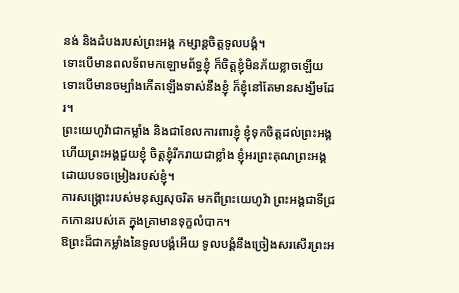នង់ និងដំបងរបស់ព្រះអង្គ កម្សាន្តចិត្តទូលបង្គំ។
ទោះបើមានពលទ័ពមកឡោមព័ទ្ធខ្ញុំ ក៏ចិត្តខ្ញុំមិនភ័យខ្លាចឡើយ ទោះបើមានចម្បាំងកើតឡើងទាស់នឹងខ្ញុំ ក៏ខ្ញុំនៅតែមានសង្ឃឹមដែរ។
ព្រះយេហូវ៉ាជាកម្លាំង និងជាខែលការពារខ្ញុំ ខ្ញុំទុកចិត្តដល់ព្រះអង្គ ហើយព្រះអង្គជួយខ្ញុំ ចិត្តខ្ញុំរីករាយជាខ្លាំង ខ្ញុំអរព្រះគុណព្រះអង្គ ដោយបទចម្រៀងរបស់ខ្ញុំ។
ការសង្គ្រោះរបស់មនុស្សសុចរិត មកពីព្រះយេហូវ៉ា ព្រះអង្គជាទីជ្រកកោនរបស់គេ ក្នុងគ្រាមានទុក្ខលំបាក។
ឱព្រះដ៏ជាកម្លាំងនៃទូលបង្គំអើយ ទូលបង្គំនឹងច្រៀងសរសើរព្រះអ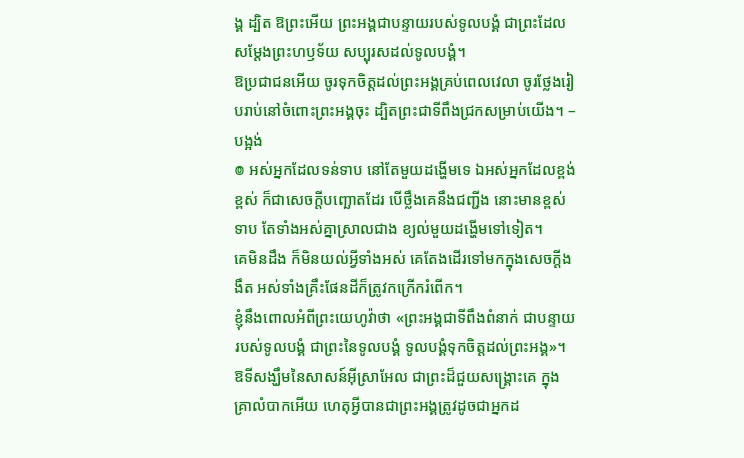ង្គ ដ្បិត ឱព្រះអើយ ព្រះអង្គជាបន្ទាយរបស់ទូលបង្គំ ជាព្រះដែលសម្ដែងព្រះហឫទ័យ សប្បុរសដល់ទូលបង្គំ។
ឱប្រជាជនអើយ ចូរទុកចិត្តដល់ព្រះអង្គគ្រប់ពេលវេលា ចូរថ្លែងរៀបរាប់នៅចំពោះព្រះអង្គចុះ ដ្បិតព្រះជាទីពឹងជ្រកសម្រាប់យើង។ –បង្អង់
៙ អស់អ្នកដែលទន់ទាប នៅតែមួយដង្ហើមទេ ឯអស់អ្នកដែលខ្ពង់ខ្ពស់ ក៏ជាសេចក្ដីបញ្ឆោតដែរ បើថ្លឹងគេនឹងជញ្ជីង នោះមានខ្ពស់ទាប តែទាំងអស់គ្នាស្រាលជាង ខ្យល់មួយដង្ហើមទៅទៀត។
គេមិនដឹង ក៏មិនយល់អ្វីទាំងអស់ គេតែងដើរទៅមកក្នុងសេចក្ដីងងឹត អស់ទាំងគ្រឹះផែនដីក៏ត្រូវកក្រើករំពើក។
ខ្ញុំនឹងពោលអំពីព្រះយេហូវ៉ាថា «ព្រះអង្គជាទីពឹងពំនាក់ ជាបន្ទាយរបស់ទូលបង្គំ ជាព្រះនៃទូលបង្គំ ទូលបង្គំទុកចិត្តដល់ព្រះអង្គ»។
ឱទីសង្ឃឹមនៃសាសន៍អ៊ីស្រាអែល ជាព្រះដ៏ជួយសង្គ្រោះគេ ក្នុងគ្រាលំបាកអើយ ហេតុអ្វីបានជាព្រះអង្គត្រូវដូចជាអ្នកដ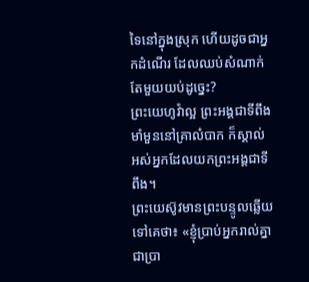ទៃនៅក្នុងស្រុក ហើយដូចជាអ្នកដំណើរ ដែលឈប់សំណាក់តែមួយយប់ដូច្នេះ?
ព្រះយេហូវ៉ាល្អ ព្រះអង្គជាទីពឹងមាំមួននៅគ្រាលំបាក ក៏ស្គាល់អស់អ្នកដែលយកព្រះអង្គជាទីពឹង។
ព្រះយេស៊ូវមានព្រះបន្ទូលឆ្លើយទៅគេថា៖ «ខ្ញុំប្រាប់អ្នករាល់គ្នាជាប្រា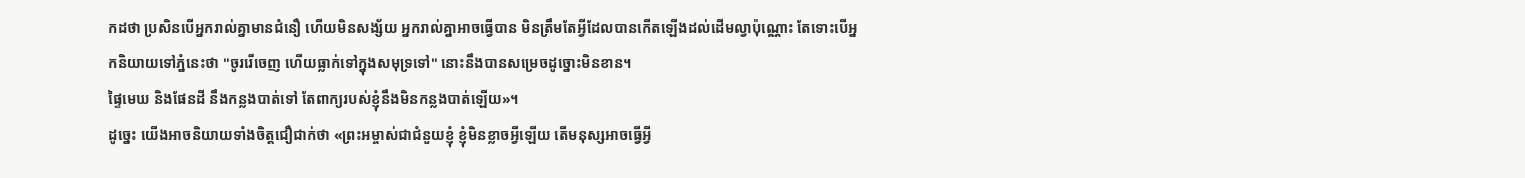កដថា ប្រសិនបើអ្នករាល់គ្នាមានជំនឿ ហើយមិនសង្ស័យ អ្នករាល់គ្នាអាចធ្វើបាន មិនត្រឹមតែអ្វីដែលបានកើតឡើងដល់ដើមល្វាប៉ុណ្ណោះ តែទោះបើអ្នកនិយាយទៅភ្នំនេះថា "ចូររើចេញ ហើយធ្លាក់ទៅក្នុងសមុទ្រទៅ" នោះនឹងបានសម្រេចដូច្នោះមិនខាន។
ផ្ទៃមេឃ និងផែនដី នឹងកន្លងបាត់ទៅ តែពាក្យរបស់ខ្ញុំនឹងមិនកន្លងបាត់ឡើយ»។
ដូច្នេះ យើងអាចនិយាយទាំងចិត្តជឿជាក់ថា «ព្រះអម្ចាស់ជាជំនួយខ្ញុំ ខ្ញុំមិនខ្លាចអ្វីឡើយ តើមនុស្សអាចធ្វើអ្វី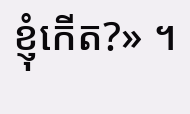ខ្ញុំកើត?» ។